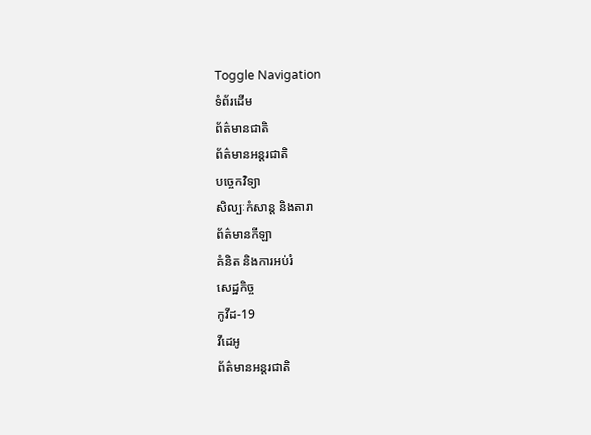Toggle Navigation
ទំព័រដើម
ព័ត៌មានជាតិ
ព័ត៌មានអន្តរជាតិ
បច្ចេកវិទ្យា
សិល្បៈកំសាន្ត និងតារា
ព័ត៌មានកីឡា
គំនិត និងការអប់រំ
សេដ្ឋកិច្ច
កូវីដ-19
វីដេអូ
ព័ត៌មានអន្តរជាតិ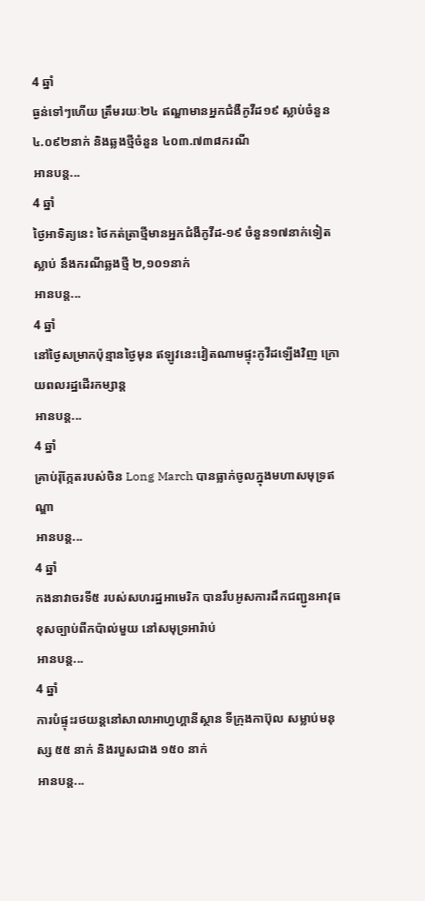4 ឆ្នាំ
ធ្ងន់ទៅៗហើយ ត្រឹមរយៈ២៤ ឥណ្ឌាមានអ្នកជំងឺកូវីដ១៩ ស្លាប់ចំនួន ៤.០៩២នាក់ និងឆ្លងថ្មីចំនួន ៤០៣.៧៣៨ករណី
អានបន្ត...
4 ឆ្នាំ
ថ្ងៃអាទិត្យនេះ ថៃកត់ត្រាថ្មីមានអ្នកជំងឺកូវីដ-១៩ ចំនួន១៧នាក់ទៀតស្លាប់ នឹងករណីឆ្លងថ្មី ២,១០១នាក់
អានបន្ត...
4 ឆ្នាំ
នៅថ្ងៃសម្រាកប៉ុន្មានថ្ងៃមុន ឥឡូវនេះវៀតណាមផ្ទុះកូវីដឡើងវិញ ក្រោយពលរដ្ឋដើរកម្សាន្ត
អានបន្ត...
4 ឆ្នាំ
គ្រាប់រ៉ុក្កែតរបស់ចិន Long March បានធ្លាក់ចូលក្នុងមហាសមុទ្រឥណ្ឌា
អានបន្ត...
4 ឆ្នាំ
កងនាវាចរទី៥ របស់សហរដ្ឋអាមេរិក បានរឹបអូសការដឹកជញ្ជូនអាវុធខុសច្បាប់ពីកប៉ាល់មួយ នៅសមុទ្រអារ៉ាប់
អានបន្ត...
4 ឆ្នាំ
ការបំផ្ទុះរថយន្តនៅសាលាអាហ្វហ្គានីស្ថាន ទីក្រុងកាប៊ុល សម្លាប់មនុស្ស ៥៥ នាក់ និងរបួសជាង ១៥០ នាក់
អានបន្ត...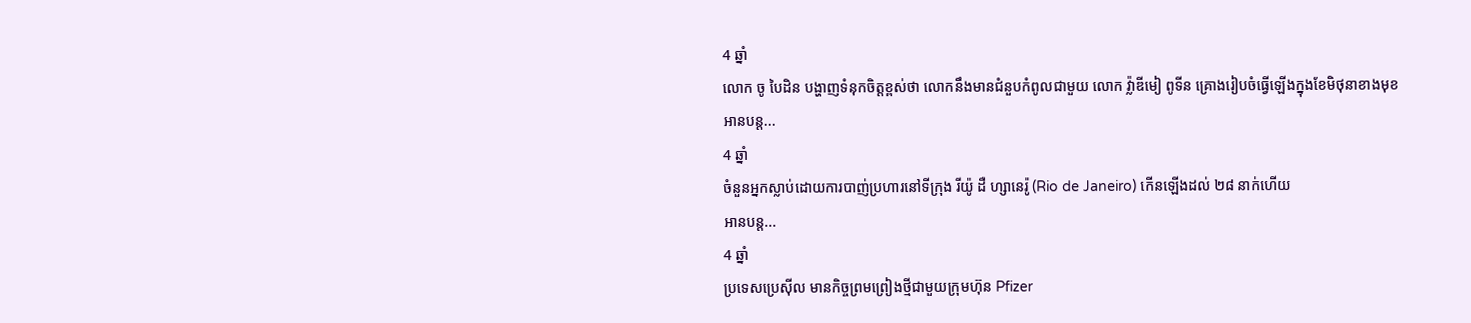4 ឆ្នាំ
លោក ចូ បៃដិន បង្ហាញទំនុកចិត្តខ្ពស់ថា លោកនឹងមានជំនួបកំពូលជាមួយ លោក វ្ល៉ាឌីមៀ ពូទីន គ្រោងរៀបចំធ្វើឡើងក្នុងខែមិថុនាខាងមុខ
អានបន្ត...
4 ឆ្នាំ
ចំនួនអ្នកស្លាប់ដោយការបាញ់ប្រហារនៅទីក្រុង រីយ៉ូ ដឺ ហ្សានេរ៉ូ (Rio de Janeiro) កើនឡើងដល់ ២៨ នាក់ហើយ
អានបន្ត...
4 ឆ្នាំ
ប្រទេសប្រេស៊ីល មានកិច្ចព្រមព្រៀងថ្មីជាមួយក្រុមហ៊ុន Pfizer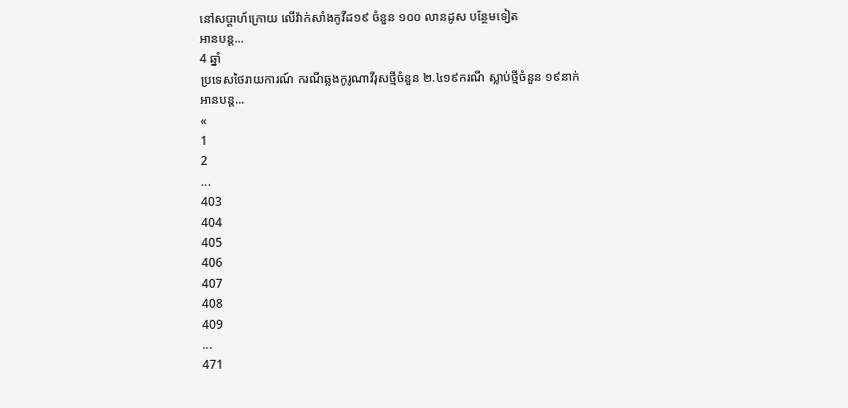នៅសប្តាហ៍ក្រោយ លើវ៉ាក់សាំងកូវីដ១៩ ចំនួន ១០០ លានដូស បន្ថែមទៀត
អានបន្ត...
4 ឆ្នាំ
ប្រទេសថៃរាយការណ៍ ករណីឆ្លងកូរូណាវីរុសថ្មីចំនួន ២.៤១៩ករណី ស្លាប់ថ្មីចំនួន ១៩នាក់
អានបន្ត...
«
1
2
...
403
404
405
406
407
408
409
...
471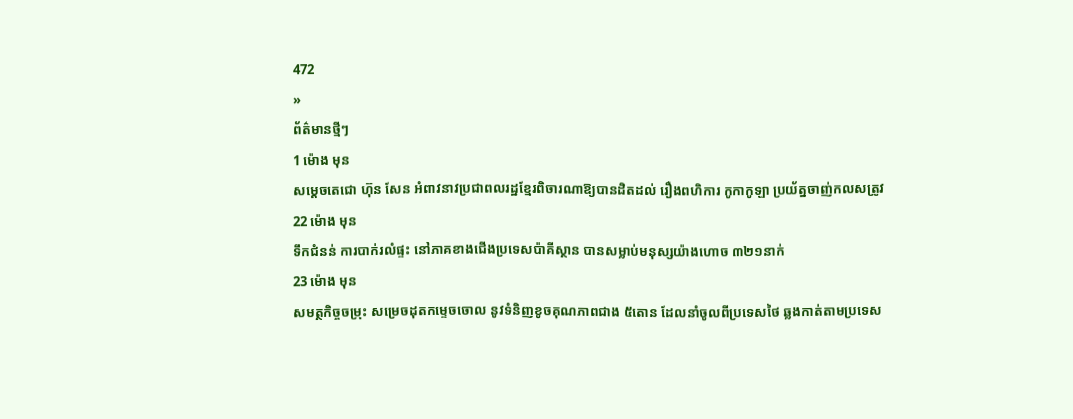472
»
ព័ត៌មានថ្មីៗ
1 ម៉ោង មុន
សម្តេចតេជោ ហ៊ុន សែន អំពាវនាវប្រជាពលរដ្ឋខ្មែរពិចារណាឱ្យបានដិតដល់ រឿងពហិការ កូកាកូឡា ប្រយ័ត្នចាញ់កលសត្រូវ
22 ម៉ោង មុន
ទឹកជំនន់ ការបាក់រលំផ្ទះ នៅភាគខាងជើងប្រទេសប៉ាគីស្ថាន បានសម្លាប់មនុស្សយ៉ាងហោច ៣២១នាក់
23 ម៉ោង មុន
សមត្ថកិច្ចចម្រុះ សម្រេចដុតកម្ទេចចោល នូវទំនិញខូចគុណភាពជាង ៥តោន ដែលនាំចូលពីប្រទេសថៃ ឆ្លងកាត់តាមប្រទេស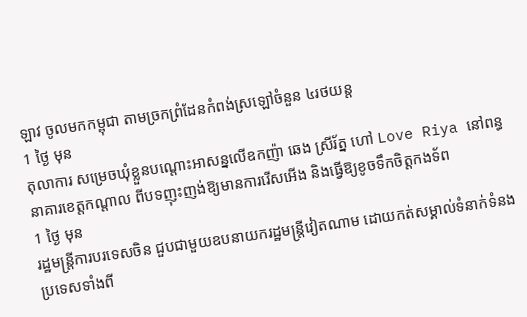ឡាវ ចូលមកកម្ពុជា តាមច្រកព្រំដែនកំពង់ស្រឡៅចំនួន ៤រថយន្ត
1 ថ្ងៃ មុន
តុលាការ សម្រេចឃុំខ្លួនបណ្តោះអាសន្នលើឧកញ៉ា ឆេង ស្រីរ័ត្ន ហៅ Love Riya នៅពន្ធនាគារខេត្តកណ្តាល ពីបទញុះញង់ឱ្យមានការរើសអើង និងធ្វើឱ្យខូចទឹកចិត្តកងទ័ព
1 ថ្ងៃ មុន
រដ្ឋមន្ត្រីការបរទេសចិន ជួបជាមួយឧបនាយករដ្ឋមន្ត្រីវៀតណាម ដោយកត់សម្គាល់ទំនាក់ទំនងប្រទេសទាំងពី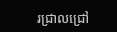រជ្រាលជ្រៅ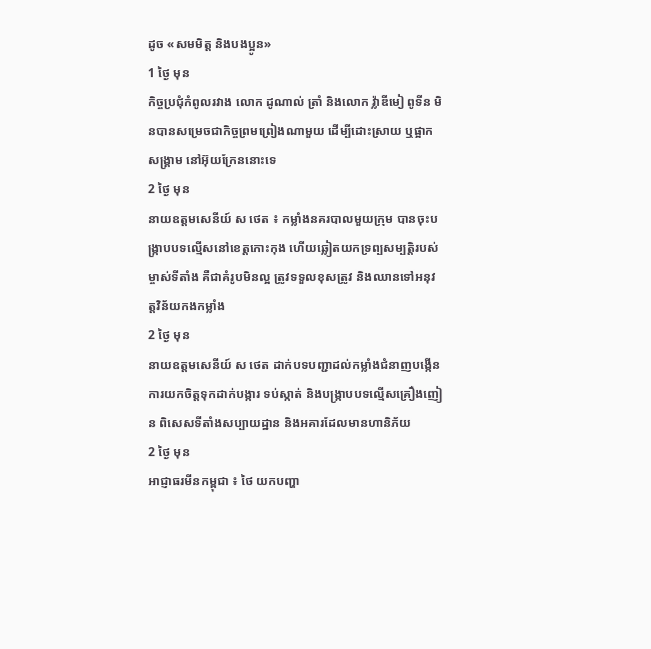ដូច «សមមិត្ត និងបងប្អូន»
1 ថ្ងៃ មុន
កិច្ចប្រជុំកំពូលរវាង លោក ដូណាល់ ត្រាំ និងលោក វ្ល៉ាឌីមៀ ពូទីន មិនបានសម្រេចជាកិច្ចព្រមព្រៀងណាមួយ ដើម្បីដោះស្រាយ ឬផ្អាកសង្គ្រាម នៅអ៊ុយក្រែននោះទេ
2 ថ្ងៃ មុន
នាយឧត្តមសេនីយ៍ ស ថេត ៖ កម្លាំងនគរបាលមួយក្រុម បានចុះបង្ក្រាបបទល្មើសនៅខេត្តកោះកុង ហើយឆ្លៀតយកទ្រព្បសម្បត្តិរបស់ម្ចាស់ទីតាំង គឺជាគំរូបមិនល្អ ត្រូវទទួលខុសត្រូវ និងឈានទៅអនុវត្តវិន័យកងកម្លាំង
2 ថ្ងៃ មុន
នាយឧត្តមសេនីយ៍ ស ថេត ដាក់បទបញ្ជាដល់កម្លាំងជំនាញបង្កើនការយកចិត្តទុកដាក់បង្ការ ទប់ស្កាត់ និងបង្ក្រាបបទល្មើសគ្រឿងញៀន ពិសេសទីតាំងសប្បាយដ្ឋាន និងអគារដែលមានហានិភ័យ
2 ថ្ងៃ មុន
អាជ្ញាធរមីនកម្ពុជា ៖ ថៃ យកបញ្ហា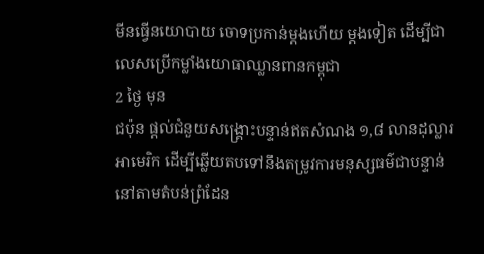មីនធ្វើនយោបាយ ចោទប្រកាន់ម្តងហើយ ម្តងទៀត ដើម្បីជាលេសប្រើកម្លាំងយោធាឈ្លានពានកម្ពុជា
2 ថ្ងៃ មុន
ជប៉ុន ផ្តល់ជំនួយសង្គ្រោះបន្ទាន់ឥតសំណង ១,៨ លានដុល្លារអាមេរិក ដើម្បីឆ្លើយតបទៅនឹងតម្រូវការមនុស្សធម៌ជាបន្ទាន់នៅតាមតំបន់ព្រំដែន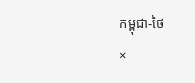កម្ពុជា-ថៃ
×